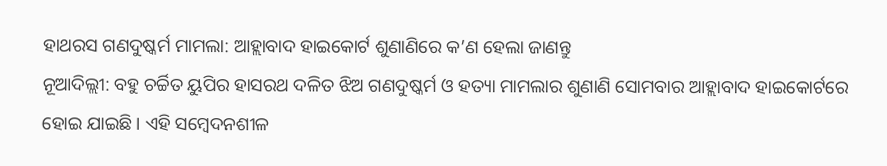ହାଥରସ ଗଣଦୁଷ୍କର୍ମ ମାମଲା: ଆହ୍ଲାବାଦ ହାଇକୋର୍ଟ ଶୁଣାଣିରେ କ’ଣ ହେଲା ଜାଣନ୍ତୁ
ନୂଆଦିଲ୍ଲୀ: ବହୁ ଚର୍ଚ୍ଚିତ ୟୁପିର ହାସରଥ ଦଳିତ ଝିଅ ଗଣଦୁଷ୍କର୍ମ ଓ ହତ୍ୟା ମାମଲାର ଶୁଣାଣି ସୋମବାର ଆହ୍ଲାବାଦ ହାଇକୋର୍ଟରେ ହୋଇ ଯାଇଛି । ଏହି ସମ୍ବେଦନଶୀଳ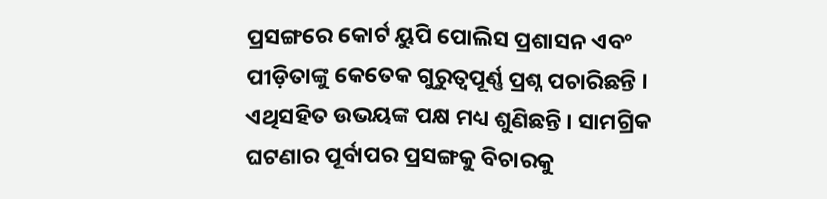ପ୍ରସଙ୍ଗରେ କୋର୍ଟ ୟୁପି ପୋଲିସ ପ୍ରଶାସନ ଏବଂ ପୀଡ଼ିତାଙ୍କୁ କେତେକ ଗୁରୁତ୍ୱପୂର୍ଣ୍ଣ ପ୍ରଶ୍ନ ପଚାରିଛନ୍ତି । ଏଥିସହିତ ଉଭୟଙ୍କ ପକ୍ଷ ମଧ୍ୟ ଶୁଣିଛନ୍ତି । ସାମଗ୍ରିକ ଘଟଣାର ପୂର୍ବାପର ପ୍ରସଙ୍ଗକୁ ବିଚାରକୁ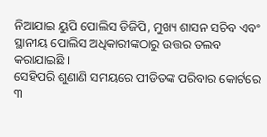ନିଆଯାଇ ୟୁପି ପୋଲିସ ଡିଜିପି, ମୁଖ୍ୟ ଶାସନ ସଚିବ ଏବଂ ସ୍ଥାନୀୟ ପୋଲିସ ଅଧିକାରୀଙ୍କଠାରୁ ଉତ୍ତର ତଲବ କରାଯାଇଛି ।
ସେହିପରି ଶୁଣାଣି ସମୟରେ ପୀଡିତଙ୍କ ପରିବାର କୋର୍ଟରେ ୩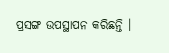ପ୍ରସଙ୍ଗ ଉପସ୍ଥାପନ କରିଛନ୍ତି ।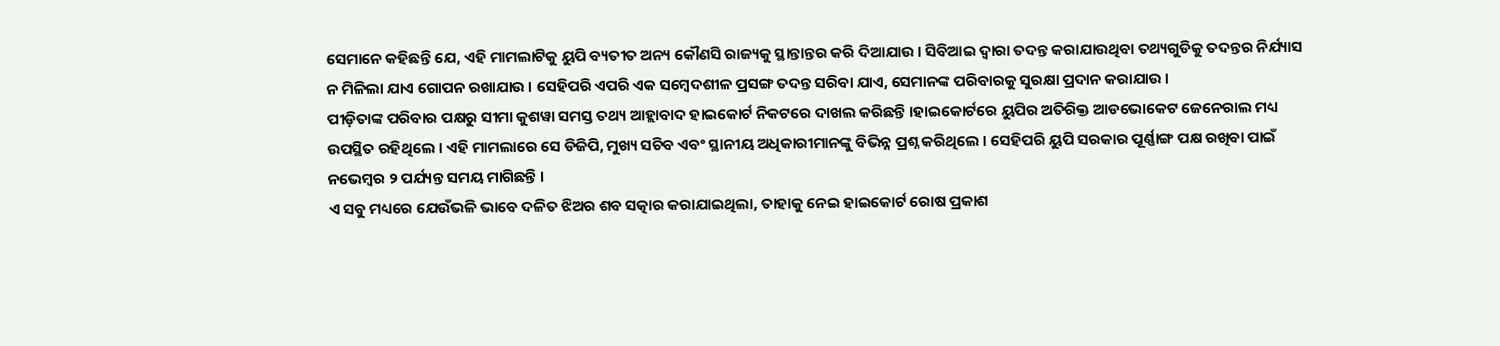ସେମାନେ କହିଛନ୍ତି ଯେ, ଏହି ମାମଲାଟିକୁ ୟୁପି ବ୍ୟତୀତ ଅନ୍ୟ କୌଣସି ରାଜ୍ୟକୁ ସ୍ଥାନ୍ତାନ୍ତର କରି ଦିଆଯାଉ । ସିବିଆଇ ଦ୍ୱାରା ତଦନ୍ତ କରାଯାଉଥିବା ତଥ୍ୟଗୁଡିକୁ ତଦନ୍ତର ନିର୍ଯ୍ୟାସ ନ ମିଳିଲା ଯାଏ ଗୋପନ ରଖାଯାଉ । ସେହିପରି ଏପରି ଏକ ସମ୍ବେଦଶୀଳ ପ୍ରସଙ୍ଗ ତଦନ୍ତ ସରିବା ଯାଏ, ସେମାନଙ୍କ ପରିବାରକୁ ସୁରକ୍ଷା ପ୍ରଦାନ କରାଯାଉ ।
ପୀଡ଼ିତାଙ୍କ ପରିବାର ପକ୍ଷରୁ ସୀମା କୁଶୱା ସମସ୍ତ ତଥ୍ୟ ଆହ୍ଲାବାଦ ହାଇକୋର୍ଟ ନିକଟରେ ଦାଖଲ କରିଛନ୍ତି ।ହାଇକୋର୍ଟରେ ୟୁପିର ଅତିରିକ୍ତ ଆଡଭୋକେଟ ଜେନେରାଲ ମଧ୍ୟ ଉପସ୍ଥିତ ରହିଥିଲେ । ଏହି ମାମଲାରେ ସେ ଡିଜିପି, ମୁଖ୍ୟ ସଚିବ ଏବଂ ସ୍ଥାନୀୟ ଅଧିକାରୀମାନଙ୍କୁ ବିଭିନ୍ନ ପ୍ରଶ୍ନ କରିଥିଲେ । ସେହିପରି ୟୁପି ସରକାର ପୂର୍ଣ୍ଣାଙ୍ଗ ପକ୍ଷ ରଖିବା ପାଇଁ ନଭେମ୍ବର ୨ ପର୍ଯ୍ୟନ୍ତ ସମୟ ମାଗିଛନ୍ତି ।
ଏ ସବୁ ମଧ୍ୟରେ ଯେଉଁଭଳି ଭାବେ ଦଳିତ ଝିଅର ଶବ ସତ୍କାର କରାଯାଇଥିଲା, ତାହାକୁ ନେଇ ହାଇକୋର୍ଟ ରୋଷ ପ୍ରକାଶ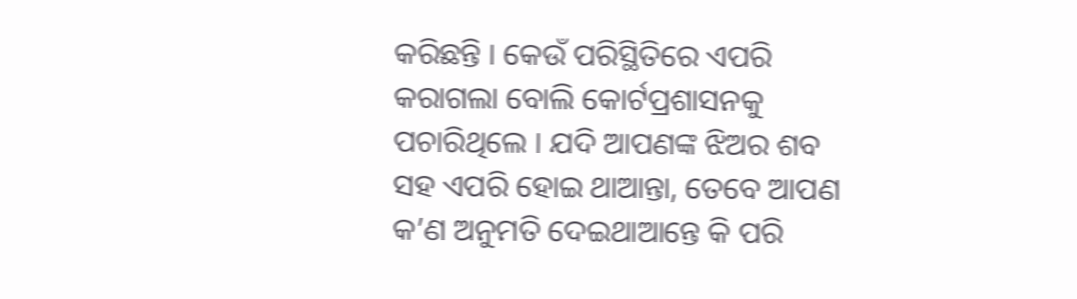କରିଛନ୍ତି । କେଉଁ ପରିସ୍ଥିତିରେ ଏପରି କରାଗଲା ବୋଲି କୋର୍ଟପ୍ରଶାସନକୁ ପଚାରିଥିଲେ । ଯଦି ଆପଣଙ୍କ ଝିଅର ଶବ ସହ ଏପରି ହୋଇ ଥାଆନ୍ତା, ତେବେ ଆପଣ କ’ଣ ଅନୁମତି ଦେଇଥାଆନ୍ତେ କି ପରି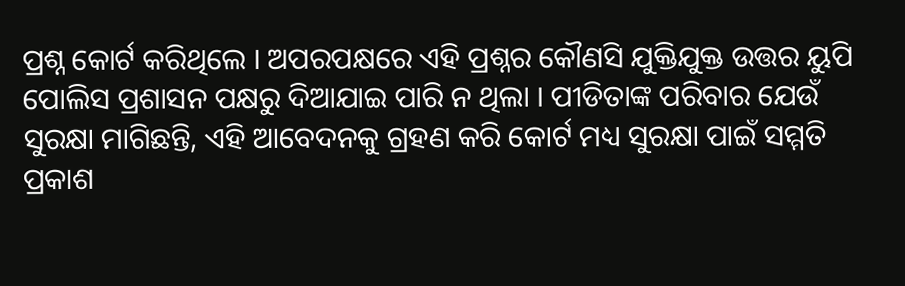ପ୍ରଶ୍ନ କୋର୍ଟ କରିଥିଲେ । ଅପରପକ୍ଷରେ ଏହି ପ୍ରଶ୍ନର କୌଣସି ଯୁକ୍ତିଯୁକ୍ତ ଉତ୍ତର ୟୁପି ପୋଲିସ ପ୍ରଶାସନ ପକ୍ଷରୁ ଦିଆଯାଇ ପାରି ନ ଥିଲା । ପୀଡିତାଙ୍କ ପରିବାର ଯେଉଁ ସୁରକ୍ଷା ମାଗିଛନ୍ତି, ଏହି ଆବେଦନକୁ ଗ୍ରହଣ କରି କୋର୍ଟ ମଧ୍ୟ ସୁରକ୍ଷା ପାଇଁ ସମ୍ମତି ପ୍ରକାଶ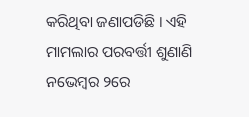କରିଥିବା ଜଣାପଡିଛି । ଏହି ମାମଲାର ପରବର୍ତ୍ତୀ ଶୁଣାଣି ନଭେମ୍ବର ୨ରେ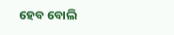ହେବ ବୋଲି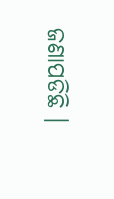ଜଣାପଡିଛି ।